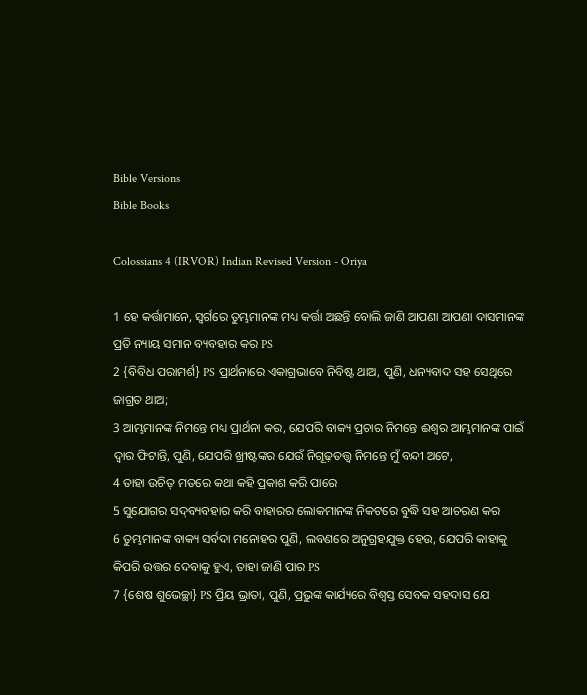Bible Versions
Bible Books

Colossians 4 (IRVOR) Indian Revised Version - Oriya

1 ହେ କର୍ତ୍ତାମାନେ, ସ୍ୱର୍ଗରେ ତୁମ୍ଭମାନଙ୍କ ମଧ୍ୟ କର୍ତ୍ତା ଅଛନ୍ତି ବୋଲି ଜାଣି ଆପଣା ଆପଣା ଦାସମାନଙ୍କ ପ୍ରତି ନ୍ୟାୟ ସମାନ ବ୍ୟବହାର କର PS
2 {ବିବିଧ ପରାମର୍ଶ} PS ପ୍ରାର୍ଥନାରେ ଏକାଗ୍ରଭାବେ ନିବିଷ୍ଟ ଥାଅ, ପୁଣି, ଧନ୍ୟବାଦ ସହ ସେଥିରେ ଜାଗ୍ରତ ଥାଅ;
3 ଆମ୍ଭମାନଙ୍କ ନିମନ୍ତେ ମଧ୍ୟ ପ୍ରାର୍ଥନା କର, ଯେପରି ବାକ୍ୟ ପ୍ରଚାର ନିମନ୍ତେ ଈଶ୍ୱର ଆମ୍ଭମାନଙ୍କ ପାଇଁ ଦ୍ୱାର ଫିଟାନ୍ତି, ପୁଣି, ଯେପରି ଖ୍ରୀଷ୍ଟଙ୍କର ଯେଉଁ ନିଗୂଢ଼ତତ୍ତ୍ୱ ନିମନ୍ତେ ମୁଁ ବନ୍ଦୀ ଅଟେ,
4 ତାହା ଉଚିତ୍ ମତରେ କଥା କହି ପ୍ରକାଶ କରି ପାରେ
5 ସୁଯୋଗର ସଦ୍‍ବ୍ୟବହାର କରି ବାହାରର ଲୋକମାନଙ୍କ ନିକଟରେ ବୁଦ୍ଧି ସହ ଆଚରଣ କର
6 ତୁମ୍ଭମାନଙ୍କ ବାକ୍ୟ ସର୍ବଦା ମନୋହର ପୁଣି, ଲବଣରେ ଅନୁଗ୍ରହଯୁକ୍ତ ହେଉ, ଯେପରି କାହାକୁ କିପରି ଉତ୍ତର ଦେବାକୁ ହୁଏ, ତାହା ଜାଣି ପାର PS
7 {ଶେଷ ଶୁଭେଚ୍ଛା} PS ପ୍ରିୟ ଭ୍ରାତା, ପୁଣି, ପ୍ରଭୁଙ୍କ କାର୍ଯ୍ୟରେ ବିଶ୍ୱସ୍ତ ସେବକ ସହଦାସ ଯେ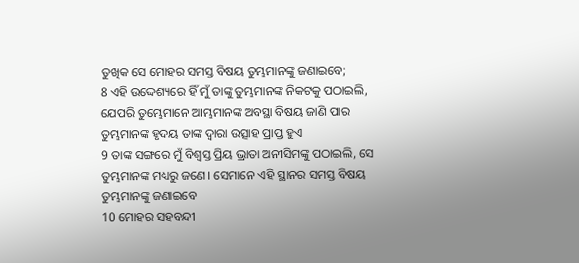ତୁଖିକ ସେ ମୋହର ସମସ୍ତ ବିଷୟ ତୁମ୍ଭମାନଙ୍କୁ ଜଣାଇବେ;
8 ଏହି ଉଦ୍ଦେଶ୍ୟରେ ହିଁ ମୁଁ ତାଙ୍କୁ ତୁମ୍ଭମାନଙ୍କ ନିକଟକୁ ପଠାଇଲି, ଯେପରି ତୁମ୍ଭେମାନେ ଆମ୍ଭମାନଙ୍କ ଅବସ୍ଥା ବିଷୟ ଜାଣି ପାର ତୁମ୍ଭମାନଙ୍କ ହୃଦୟ ତାଙ୍କ ଦ୍ୱାରା ଉତ୍ସାହ ପ୍ରାପ୍ତ ହୁଏ
9 ତାଙ୍କ ସଙ୍ଗରେ ମୁଁ ବିଶ୍ୱସ୍ତ ପ୍ରିୟ ଭ୍ରାତା ଅନୀସିମଙ୍କୁ ପଠାଇଲି, ସେ ତୁମ୍ଭମାନଙ୍କ ମଧ୍ୟରୁ ଜଣେ। ସେମାନେ ଏହି ସ୍ଥାନର ସମସ୍ତ ବିଷୟ ତୁମ୍ଭମାନଙ୍କୁ ଜଣାଇବେ
10 ମୋହର ସହବନ୍ଦୀ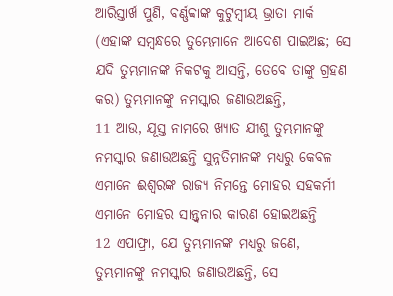ଆରିସ୍ତାର୍ଖ ପୁଣି, ବର୍ଣ୍ଣବ୍ବାଙ୍କ କୁଟୁମ୍ବୀୟ ଭ୍ରାତା ମାର୍କ (ଏହାଙ୍କ ସମ୍ବନ୍ଧରେ ତୁମ୍ଭେମାନେ ଆଦେଶ ପାଇଅଛ; ସେ ଯଦି ତୁମ୍ଭମାନଙ୍କ ନିକଟକୁ ଆସନ୍ତି, ତେବେ ତାଙ୍କୁ ଗ୍ରହଣ କର) ତୁମ୍ଭମାନଙ୍କୁ ନମସ୍କାର ଜଣାଉଅଛନ୍ତି,
11 ଆଉ, ଯୂସ୍ତ ନାମରେ ଖ୍ୟାତ ଯୀଶୁ ତୁମ୍ଭମାନଙ୍କୁ ନମସ୍କାର ଜଣାଉଅଛନ୍ତି ସୁନ୍ନତିମାନଙ୍କ ମଧ୍ୟରୁ କେବଳ ଏମାନେ ଈଶ୍ୱରଙ୍କ ରାଜ୍ୟ ନିମନ୍ତେ ମୋହର ସହକର୍ମୀ ଏମାନେ ମୋହର ସାନ୍ତ୍ୱନାର କାରଣ ହୋଇଅଛନ୍ତି
12 ଏପାଫ୍ରା, ଯେ ତୁମ୍ଭମାନଙ୍କ ମଧ୍ୟରୁ ଜଣେ, ତୁମ୍ଭମାନଙ୍କୁ ନମସ୍କାର ଜଣାଉଅଛନ୍ତି, ସେ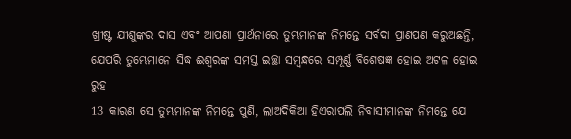ଖ୍ରୀଷ୍ଟ ଯୀଶୁଙ୍କର ଦାସ ଏବଂ ଆପଣା ପ୍ରାର୍ଥନାରେ ତୁମ୍ଭମାନଙ୍କ ନିମନ୍ତେ ସର୍ବଦା ପ୍ରାଣପଣ କରୁଅଛନ୍ତି, ଯେପରି ତୁମ୍ଭେମାନେ ସିଦ୍ଧ ଈଶ୍ୱରଙ୍କ ସମସ୍ତ ଇଚ୍ଛା ସମ୍ବନ୍ଧରେ ସମ୍ପୂର୍ଣ୍ଣ ବିଶେଷଜ୍ଞ ହୋଇ ଅଟଳ ହୋଇ ରୁହ
13 କାରଣ ସେ ତୁମ୍ଭମାନଙ୍କ ନିମନ୍ତେ ପୁଣି, ଲାଅଦିକିଆ ହିଏରାପଲି ନିବାସୀମାନଙ୍କ ନିମନ୍ତେ ଯେ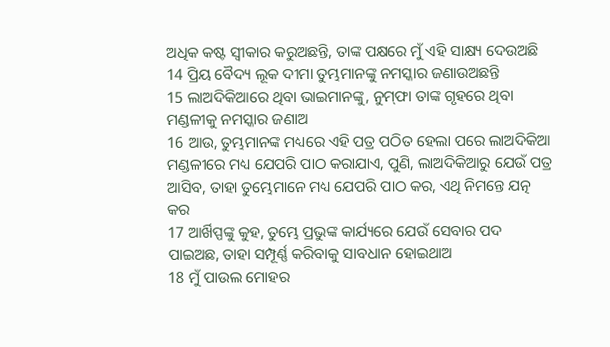ଅଧିକ କଷ୍ଟ ସ୍ୱୀକାର କରୁଅଛନ୍ତି, ତାଙ୍କ ପକ୍ଷରେ ମୁଁ ଏହି ସାକ୍ଷ୍ୟ ଦେଉଅଛି
14 ପ୍ରିୟ ବୈଦ୍ୟ ଲୂକ ଦୀମା ତୁମ୍ଭମାନଙ୍କୁ ନମସ୍କାର ଜଣାଉଅଛନ୍ତି
15 ଲାଅଦିକିଆରେ ଥିବା ଭାଇମାନଙ୍କୁ, ନୁମ୍‍ଫା ତାଙ୍କ ଗୃହରେ ଥିବା ମଣ୍ଡଳୀକୁ ନମସ୍କାର ଜଣାଅ
16 ଆଉ, ତୁମ୍ଭମାନଙ୍କ ମଧ୍ୟରେ ଏହି ପତ୍ର ପଠିତ ହେଲା ପରେ ଲାଅଦିକିଆ ମଣ୍ଡଳୀରେ ମଧ୍ୟ ଯେପରି ପାଠ କରାଯାଏ, ପୁଣି, ଲାଅଦିକିଆରୁ ଯେଉଁ ପତ୍ର ଆସିବ, ତାହା ତୁମ୍ଭେମାନେ ମଧ୍ୟ ଯେପରି ପାଠ କର, ଏଥି ନିମନ୍ତେ ଯତ୍ନ କର
17 ଆର୍ଖିପ୍ପଙ୍କୁ କୁହ, ତୁମ୍ଭେ ପ୍ରଭୁଙ୍କ କାର୍ଯ୍ୟରେ ଯେଉଁ ସେବାର ପଦ ପାଇଅଛ, ତାହା ସମ୍ପୂର୍ଣ୍ଣ କରିବାକୁ ସାବଧାନ ହୋଇଥାଅ
18 ମୁଁ ପାଉଲ ମୋହର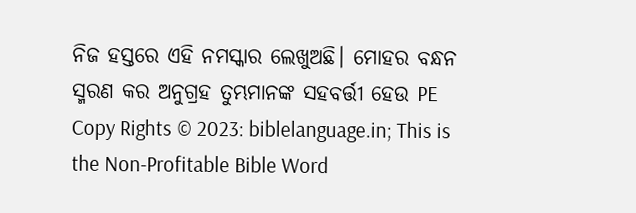ନିଜ ହସ୍ତରେ ଏହି ନମସ୍କାର ଲେଖୁଅଛି। ମୋହର ବନ୍ଧନ ସ୍ମରଣ କର ଅନୁଗ୍ରହ ତୁମ୍ଭମାନଙ୍କ ସହବର୍ତ୍ତୀ ହେଉ PE
Copy Rights © 2023: biblelanguage.in; This is the Non-Profitable Bible Word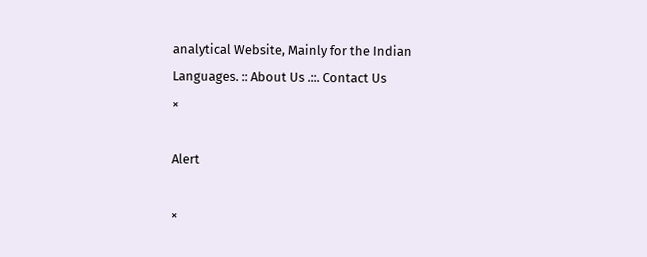analytical Website, Mainly for the Indian Languages. :: About Us .::. Contact Us
×

Alert

×